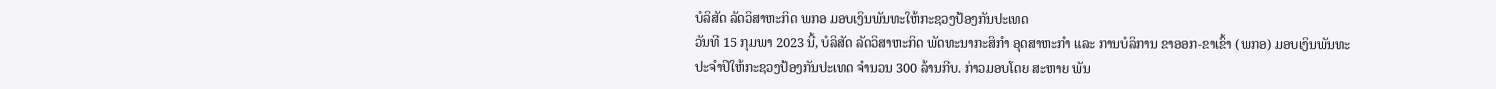ບໍລິສັດ ລັດວິສາຫະກິດ ພກອ ມອບເງິນພັນທະໃຫ້ກະຊວງປ້ອງກັນປະເທດ
ວັນທີ 15 ກຸມພາ 2023 ນີ້, ບໍລິສັດ ລັດວິສາຫະກິດ ພັດທະນາກະສິກຳ ອຸດສາຫະກຳ ແລະ ການບໍລິການ ຂາອອກ-ຂາເຂົ້າ (ພກອ) ມອບເງິນພັນທະ
ປະຈໍາປິໃຫ້ກະຊວງປ້ອງກັນປະເທດ ຈຳນວນ 300 ລ້ານກີບ. ກ່າວມອບໂດຍ ສະຫາຍ ພັນ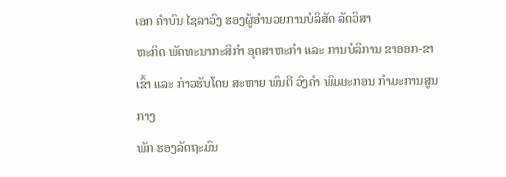ເອກ ຄຳບົນ ໄຊລາວົງ ຮອງຜູ້ອຳນວຍການບໍລິສັດ ລັດວິສາ
ຫະກິດ ພັດທະນາກະສິກຳ ອຸດສາຫະກຳ ແລະ ການບໍລິການ ຂາອອກ-ຂາເຂົ້າ ແລະ ກ່າວຮັບໂດຍ ສະຫາຍ ພົນຕີ ວົງຄຳ ພົມມະກອນ ກຳມະການສູນກາງ
ພັກ ຮອງລັດຖະມົນ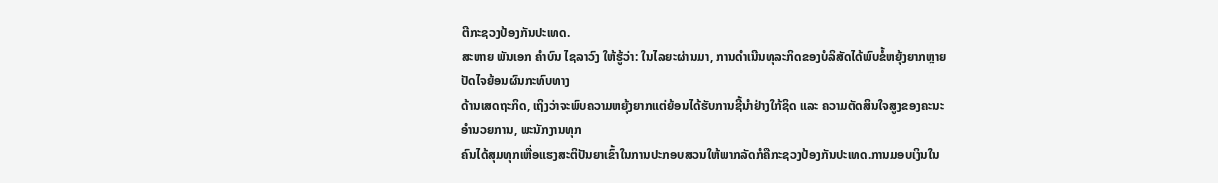ຕີກະຊວງປ້ອງກັນປະເທດ.
ສະຫາຍ ພັນເອກ ຄຳບົນ ໄຊລາວົງ ໃຫ້ຮູ້ວ່າ: ໃນໄລຍະຜ່ານມາ, ການດຳເນີນທຸລະກິດຂອງບໍລິສັດໄດ້ພົບຂໍ້ຫຍຸ້ງຍາກຫຼາຍປັດໄຈຍ້ອນຜົນກະທົບທາງ
ດ້ານເສດຖະກິດ, ເຖິງວ່າຈະພົບຄວາມຫຍຸ້ງຍາກແຕ່ຍ້ອນໄດ້ຮັບການຊີ້ນຳຢ່າງໃກ້ຊິດ ແລະ ຄວາມຕັດສິນໃຈສູງຂອງຄະນະອຳນວຍການ, ພະນັກງານທຸກ
ຄົນໄດ້ສຸມທຸກເຫື່ອແຮງສະຕິປັນຍາເຂົ້າໃນການປະກອບສວນໃຫ້ພາກລັດກໍຄືກະຊວງປ້ອງກັນປະເທດ.ການມອບເງິນໃນ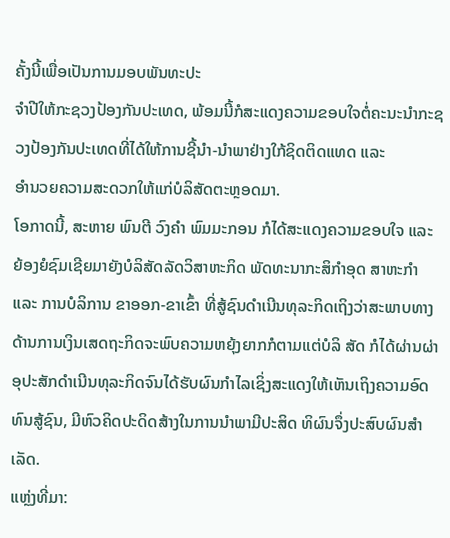ຄັ້ງນີ້ເພື່ອເປັນການມອບພັນທະປະ
ຈຳປີໃຫ້ກະຊວງປ້ອງກັນປະເທດ, ພ້ອມນີ້ກໍສະແດງຄວາມຂອບໃຈຕໍ່ຄະນະນຳກະຊວງປ້ອງກັນປະເທດທີ່ໄດ້ໃຫ້ການຊີ້ນຳ-ນຳພາຢ່າງໃກ້ຊິດຕິດແທດ ແລະ
ອຳນວຍຄວາມສະດວກໃຫ້ແກ່ບໍລິສັດຕະຫຼອດມາ.
ໂອກາດນີ້, ສະຫາຍ ພົນຕີ ວົງຄຳ ພົມມະກອນ ກໍໄດ້ສະແດງຄວາມຂອບໃຈ ແລະ ຍ້ອງຍໍຊົມເຊີຍມາຍັງບໍລິສັດລັດວິສາຫະກິດ ພັດທະນາກະສິກຳອຸດ ສາຫະກຳ ແລະ ການບໍລິການ ຂາອອກ-ຂາເຂົ້າ ທີ່ສູ້ຊົນດຳເນີນທຸລະກິດເຖິງວ່າສະພາບທາງດ້ານການເງິນເສດຖະກິດຈະພົບຄວາມຫຍຸ້ງຍາກກໍຕາມແຕ່ບໍລິ ສັດ ກໍໄດ້ຜ່ານຜ່າອຸປະສັກດຳເນີນທຸລະກິດຈົນໄດ້ຮັບຜົນກຳໄລເຊິ່ງສະແດງໃຫ້ເຫັນເຖິງຄວາມອົດທົນສູ້ຊົນ, ມີຫົວຄິດປະດິດສ້າງໃນການນຳພາມີປະສິດ ທິຜົນຈຶ່ງປະສົບຜົນສຳເລັດ.
ແຫຼ່ງທີ່ມາ: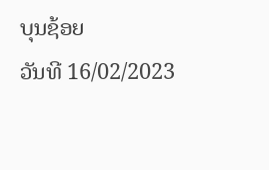ບຸນຊ້ອຍ
ວັນທີ 16/02/2023